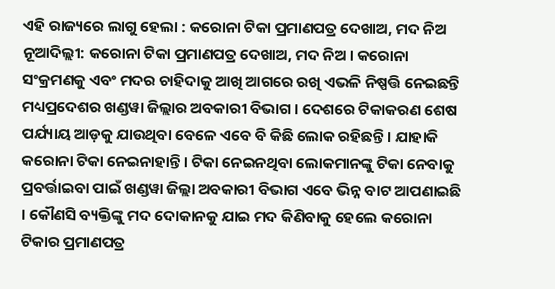ଏହି ରାଜ୍ୟରେ ଲାଗୁ ହେଲା : କରୋନା ଟିକା ପ୍ରମାଣପତ୍ର ଦେଖାଅ, ମଦ ନିଅ
ନୂଆଦିଲ୍ଲୀ: କରୋନା ଟିକା ପ୍ରମାଣପତ୍ର ଦେଖାଅ, ମଦ ନିଅ । କରୋନା ସଂକ୍ରମଣକୁ ଏବଂ ମଦର ଚାହିଦାକୁ ଆଖି ଆଗରେ ରଖି ଏଭଳି ନିଷ୍ପତ୍ତି ନେଇଛନ୍ତି ମଧ୍ୟପ୍ରଦେଶର ଖଣ୍ଡୱା ଜିଲ୍ଲାର ଅବକାରୀ ବିଭାଗ । ଦେଶରେ ଟିକାକରଣ ଶେଷ ପର୍ଯ୍ୟାୟ ଆଡ଼କୁ ଯାଉଥିବା ବେଳେ ଏବେ ବି କିଛି ଲୋକ ରହିଛନ୍ତି । ଯାହାକି କରୋନା ଟିକା ନେଇନାହାନ୍ତି । ଟିକା ନେଇନଥିବା ଲୋକମାନଙ୍କୁ ଟିକା ନେବାକୁ ପ୍ରବର୍ତ୍ତାଇବା ପାଇଁ ଖଣ୍ଡୱା ଜିଲ୍ଲା ଅବକାରୀ ବିଭାଗ ଏବେ ଭିନ୍ନ ବାଟ ଆପଣାଇଛି । କୌଣସି ବ୍ୟକ୍ତିଙ୍କୁ ମଦ ଦୋକାନକୁ ଯାଇ ମଦ କିଣିବାକୁ ହେଲେ କରୋନା ଟିକାର ପ୍ରମାଣପତ୍ର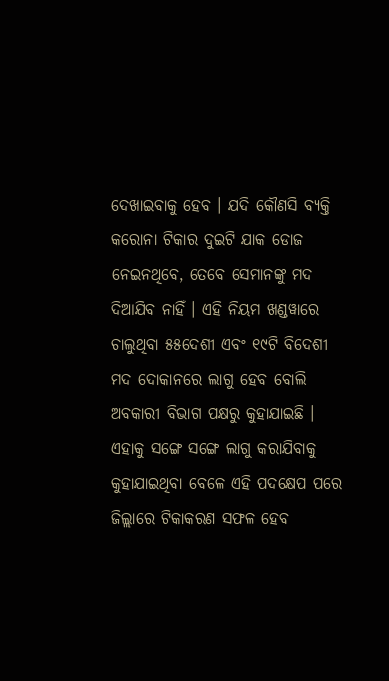ଦେଖାଇବାକୁ ହେବ । ଯଦି କୌଣସି ବ୍ୟକ୍ତି କରୋନା ଟିକାର ଦୁଇଟି ଯାକ ଡୋଜ ନେଇନଥିବେ, ତେବେ ସେମାନଙ୍କୁ ମଦ ଦିଆଯିବ ନାହିଁ । ଏହି ନିୟମ ଖଣ୍ଡୱାରେ ଚାଲୁଥିବା ୫୫ଦେଶୀ ଏବଂ ୧୯ଟି ବିଦେଶୀ ମଦ ଦୋକାନରେ ଲାଗୁ ହେବ ବୋଲି ଅବକାରୀ ବିଭାଗ ପକ୍ଷରୁ କୁହାଯାଇଛି । ଏହାକୁ ସଙ୍ଗେ ସଙ୍ଗେ ଲାଗୁ କରାଯିବାକୁ କୁହାଯାଇଥିବା ବେଳେ ଏହି ପଦକ୍ଷେପ ପରେ ଜିଲ୍ଲାରେ ଟିକାକରଣ ସଫଳ ହେବ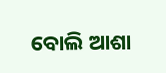ବୋଲି ଆଶା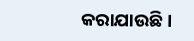କରାଯାଉଛି ।